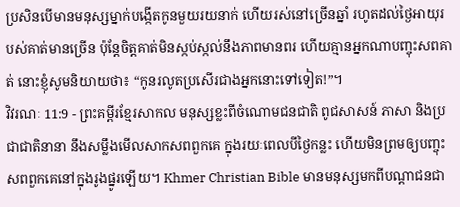ប្រសិនបើមានមនុស្សម្នាក់បង្កើតកូនមួយរយនាក់ ហើយរស់នៅច្រើនឆ្នាំ រហូតដល់ថ្ងៃអាយុរបស់គាត់មានច្រើន ប៉ុន្តែចិត្តគាត់មិនស្កប់ស្កល់នឹងភាពមានពរ ហើយគ្មានអ្នកណាបញ្ចុះសពគាត់ នោះខ្ញុំសូមនិយាយថា៖ “កូនរលូតប្រសើរជាងអ្នកនោះទៅទៀត!”។
វិវរណៈ 11:9 - ព្រះគម្ពីរខ្មែរសាកល មនុស្សខ្លះពីចំណោមជនជាតិ ពូជសាសន៍ ភាសា និងប្រជាជាតិនានា នឹងសម្លឹងមើលសាកសពពួកគេ ក្នុងរយៈពេលបីថ្ងៃកន្លះ ហើយមិនព្រមឲ្យបញ្ចុះសពពួកគេនៅក្នុងរូងផ្នូរឡើយ។ Khmer Christian Bible មានមនុស្សមកពីបណ្ដាជនជា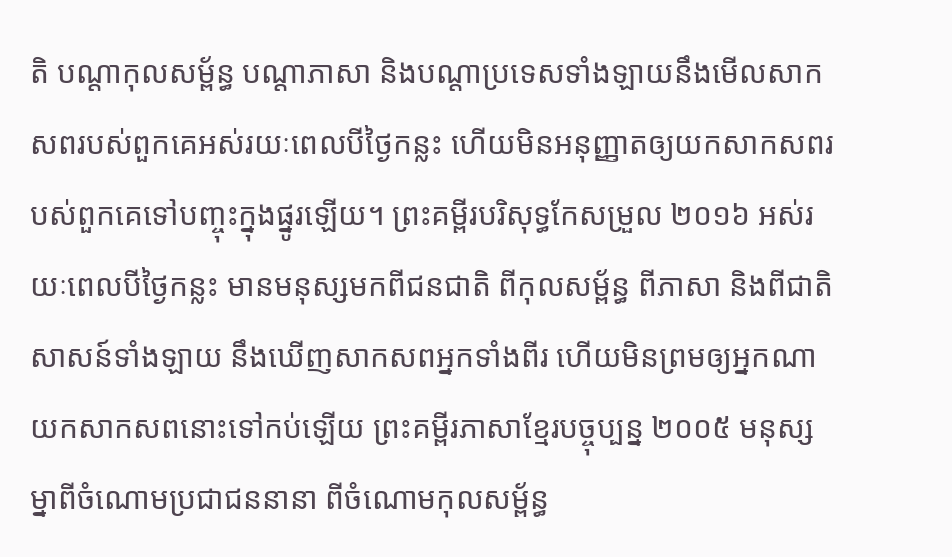តិ បណ្ដាកុលសម្ព័ន្ធ បណ្ដាភាសា និងបណ្ដាប្រទេសទាំងឡាយនឹងមើលសាកសពរបស់ពួកគេអស់រយៈពេលបីថ្ងៃកន្លះ ហើយមិនអនុញ្ញាតឲ្យយកសាកសពរបស់ពួកគេទៅបញ្ចុះក្នុងផ្នូរឡើយ។ ព្រះគម្ពីរបរិសុទ្ធកែសម្រួល ២០១៦ អស់រយៈពេលបីថ្ងៃកន្លះ មានមនុស្សមកពីជនជាតិ ពីកុលសម្ព័ន្ធ ពីភាសា និងពីជាតិសាសន៍ទាំងឡាយ នឹងឃើញសាកសពអ្នកទាំងពីរ ហើយមិនព្រមឲ្យអ្នកណាយកសាកសពនោះទៅកប់ឡើយ ព្រះគម្ពីរភាសាខ្មែរបច្ចុប្បន្ន ២០០៥ មនុស្សម្នាពីចំណោមប្រជាជននានា ពីចំណោមកុលសម្ព័ន្ធ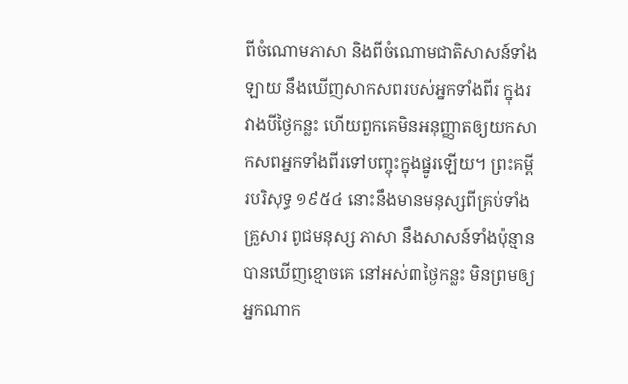ពីចំណោមភាសា និងពីចំណោមជាតិសាសន៍ទាំងឡាយ នឹងឃើញសាកសពរបស់អ្នកទាំងពីរ ក្នុងរវាងបីថ្ងៃកន្លះ ហើយពួកគេមិនអនុញ្ញាតឲ្យយកសាកសពអ្នកទាំងពីរទៅបញ្ចុះក្នុងផ្នូរឡើយ។ ព្រះគម្ពីរបរិសុទ្ធ ១៩៥៤ នោះនឹងមានមនុស្សពីគ្រប់ទាំងគ្រួសារ ពូជមនុស្ស ភាសា នឹងសាសន៍ទាំងប៉ុន្មាន បានឃើញខ្មោចគេ នៅអស់៣ថ្ងៃកន្លះ មិនព្រមឲ្យអ្នកណាក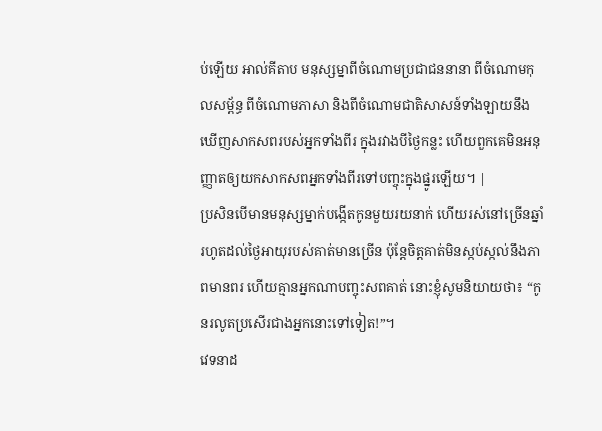ប់ឡើយ អាល់គីតាប មនុស្សម្នាពីចំណោមប្រជាជននានា ពីចំណោមកុលសម្ព័ន្ធ ពីចំណោមភាសា និងពីចំណោមជាតិសាសន៍ទាំងឡាយនឹងឃើញសាកសពរបស់អ្នកទាំងពីរ ក្នុងរវាងបីថ្ងៃកន្លះ ហើយពួកគេមិនអនុញ្ញាតឲ្យយកសាកសពអ្នកទាំងពីរទៅបញ្ចុះក្នុងផ្នូរឡើយ។ |
ប្រសិនបើមានមនុស្សម្នាក់បង្កើតកូនមួយរយនាក់ ហើយរស់នៅច្រើនឆ្នាំ រហូតដល់ថ្ងៃអាយុរបស់គាត់មានច្រើន ប៉ុន្តែចិត្តគាត់មិនស្កប់ស្កល់នឹងភាពមានពរ ហើយគ្មានអ្នកណាបញ្ចុះសពគាត់ នោះខ្ញុំសូមនិយាយថា៖ “កូនរលូតប្រសើរជាងអ្នកនោះទៅទៀត!”។
វេទនាដ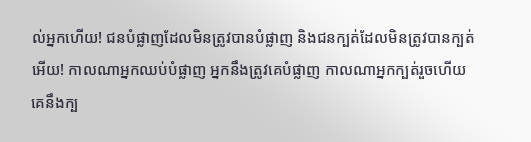ល់អ្នកហើយ! ជនបំផ្លាញដែលមិនត្រូវបានបំផ្លាញ និងជនក្បត់ដែលមិនត្រូវបានក្បត់អើយ! កាលណាអ្នកឈប់បំផ្លាញ អ្នកនឹងត្រូវគេបំផ្លាញ កាលណាអ្នកក្បត់រួចហើយ គេនឹងក្ប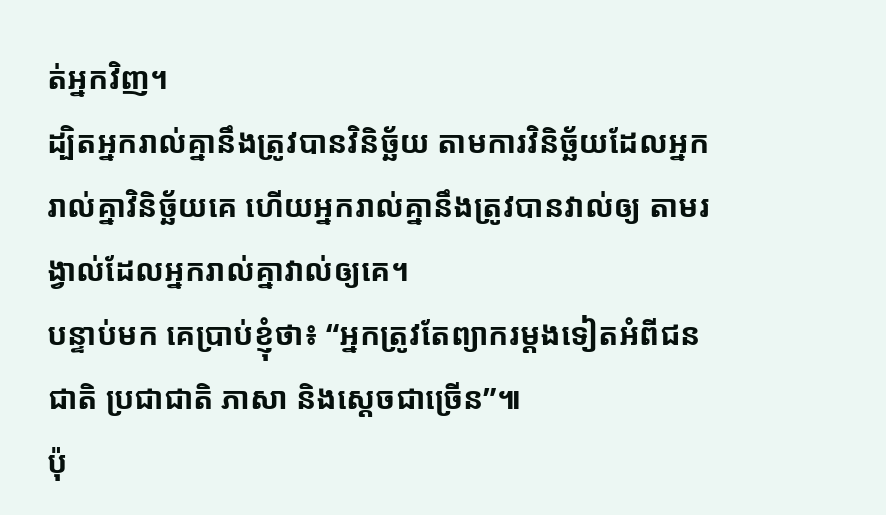ត់អ្នកវិញ។
ដ្បិតអ្នករាល់គ្នានឹងត្រូវបានវិនិច្ឆ័យ តាមការវិនិច្ឆ័យដែលអ្នករាល់គ្នាវិនិច្ឆ័យគេ ហើយអ្នករាល់គ្នានឹងត្រូវបានវាល់ឲ្យ តាមរង្វាល់ដែលអ្នករាល់គ្នាវាល់ឲ្យគេ។
បន្ទាប់មក គេប្រាប់ខ្ញុំថា៖ “អ្នកត្រូវតែព្យាករម្ដងទៀតអំពីជនជាតិ ប្រជាជាតិ ភាសា និងស្ដេចជាច្រើន”៕
ប៉ុ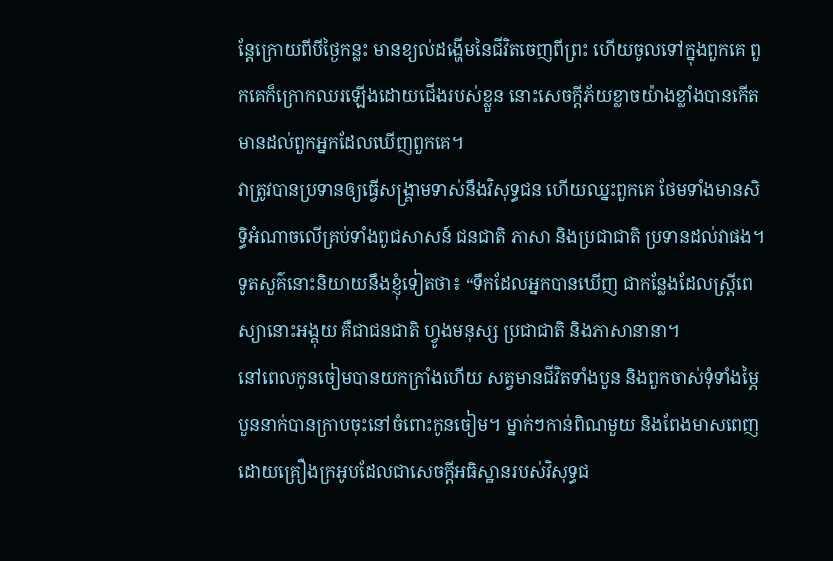ន្តែក្រោយពីបីថ្ងៃកន្លះ មានខ្យល់ដង្ហើមនៃជីវិតចេញពីព្រះ ហើយចូលទៅក្នុងពួកគេ ពួកគេក៏ក្រោកឈរឡើងដោយជើងរបស់ខ្លួន នោះសេចក្ដីភ័យខ្លាចយ៉ាងខ្លាំងបានកើតមានដល់ពួកអ្នកដែលឃើញពួកគេ។
វាត្រូវបានប្រទានឲ្យធ្វើសង្គ្រាមទាស់នឹងវិសុទ្ធជន ហើយឈ្នះពួកគេ ថែមទាំងមានសិទ្ធិអំណាចលើគ្រប់ទាំងពូជសាសន៍ ជនជាតិ ភាសា និងប្រជាជាតិ ប្រទានដល់វាផង។
ទូតសួគ៌នោះនិយាយនឹងខ្ញុំទៀតថា៖ “ទឹកដែលអ្នកបានឃើញ ជាកន្លែងដែលស្ត្រីពេស្យានោះអង្គុយ គឺជាជនជាតិ ហ្វូងមនុស្ស ប្រជាជាតិ និងភាសានានា។
នៅពេលកូនចៀមបានយកក្រាំងហើយ សត្វមានជីវិតទាំងបួន និងពួកចាស់ទុំទាំងម្ភៃបួននាក់បានក្រាបចុះនៅចំពោះកូនចៀម។ ម្នាក់ៗកាន់ពិណមួយ និងពែងមាសពេញដោយគ្រឿងក្រអូបដែលជាសេចក្ដីអធិស្ឋានរបស់វិសុទ្ធជ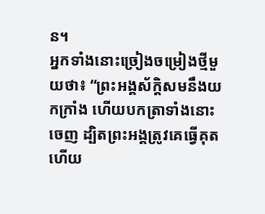ន។
អ្នកទាំងនោះច្រៀងចម្រៀងថ្មីមួយថា៖ “ព្រះអង្គស័ក្ដិសមនឹងយកក្រាំង ហើយបកត្រាទាំងនោះចេញ ដ្បិតព្រះអង្គត្រូវគេធ្វើគុត ហើយ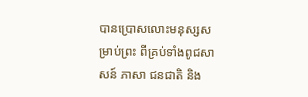បានប្រោសលោះមនុស្សសម្រាប់ព្រះ ពីគ្រប់ទាំងពូជសាសន៍ ភាសា ជនជាតិ និង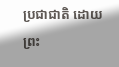ប្រជាជាតិ ដោយព្រះ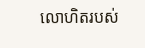លោហិតរបស់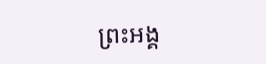ព្រះអង្គ